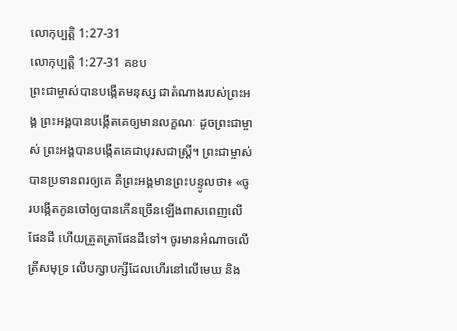លោកុប្បត្តិ 1:27-31
លោកុប្បត្តិ 1:27-31 គខប
ព្រះជាម្ចាស់បានបង្កើតមនុស្ស ជាតំណាងរបស់ព្រះអង្គ ព្រះអង្គបានបង្កើតគេឲ្យមានលក្ខណៈ ដូចព្រះជាម្ចាស់ ព្រះអង្គបានបង្កើតគេជាបុរសជាស្ត្រី។ ព្រះជាម្ចាស់បានប្រទានពរឲ្យគេ គឺព្រះអង្គមានព្រះបន្ទូលថា៖ «ចូរបង្កើតកូនចៅឲ្យបានកើនច្រើនឡើងពាសពេញលើផែនដី ហើយត្រួតត្រាផែនដីទៅ។ ចូរមានអំណាចលើត្រីសមុទ្រ លើបក្សាបក្សីដែលហើរនៅលើមេឃ និង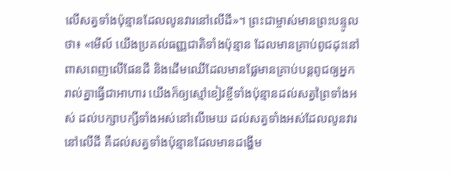លើសត្វទាំងប៉ុន្មានដែលលូនវារនៅលើដី»។ ព្រះជាម្ចាស់មានព្រះបន្ទូលថា៖ «មើល៍ យើងប្រគល់ធញ្ញជាតិទាំងប៉ុន្មាន ដែលមានគ្រាប់ពូជដុះនៅពាសពេញលើផែនដី និងដើមឈើដែលមានផ្លែមានគ្រាប់បន្តពូជឲ្យអ្នករាល់គ្នាធ្វើជាអាហារ យើងក៏ឲ្យស្មៅខៀវខ្ចីទាំងប៉ុន្មានដល់សត្វព្រៃទាំងអស់ ដល់បក្សាបក្សីទាំងអស់នៅលើមេឃ ដល់សត្វទាំងអស់ដែលលូនវារនៅលើដី គឺដល់សត្វទាំងប៉ុន្មានដែលមានដង្ហើម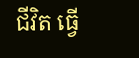ជីវិត ធ្វើ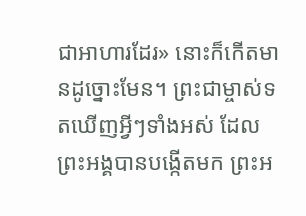ជាអាហារដែរ» នោះក៏កើតមានដូច្នោះមែន។ ព្រះជាម្ចាស់ទតឃើញអ្វីៗទាំងអស់ ដែលព្រះអង្គបានបង្កើតមក ព្រះអ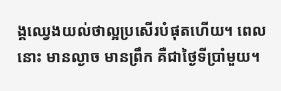ង្គឈ្វេងយល់ថាល្អប្រសើរបំផុតហើយ។ ពេលនោះ មានល្ងាច មានព្រឹក គឺជាថ្ងៃទីប្រាំមួយ។